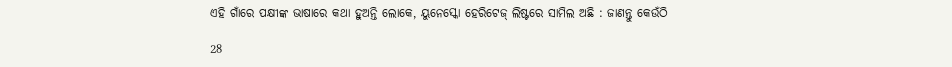ଏହି ଗାଁରେ ପକ୍ଷୀଙ୍କ ଭାଷାରେ କଥା ହୁଅନ୍ତି ଲୋକେ, ୟୁନେସ୍କୋ ହେରିଟେଜ୍ ଲିଷ୍ଟରେ ସାମିଲ ଅଛି : ଜାଣନ୍ତୁ କେଉଁଠି

28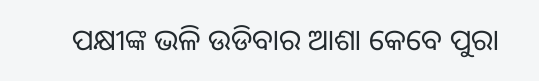ପକ୍ଷୀଙ୍କ ଭଳି ଉଡିବାର ଆଶା କେବେ ପୁରା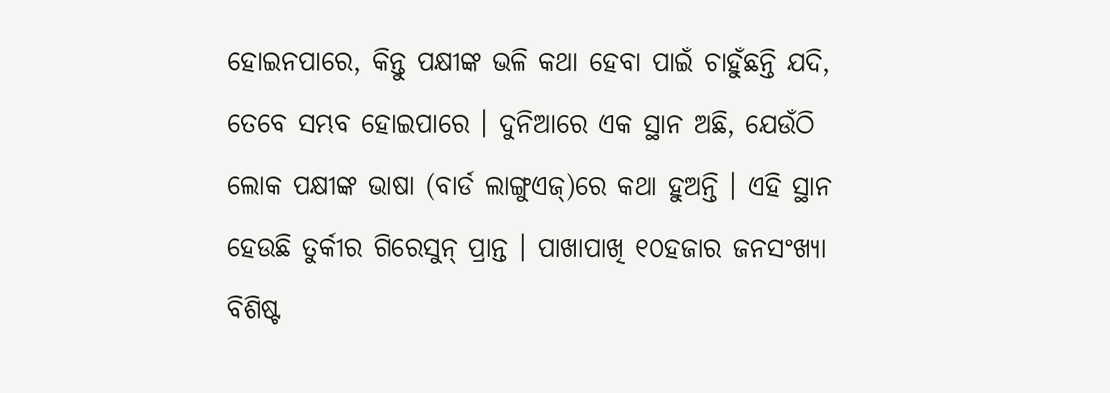ହୋଇନପାରେ, କିନ୍ତୁ ପକ୍ଷୀଙ୍କ ଭଳି କଥା ହେବା ପାଇଁ ଚାହୁଁଛନ୍ତି ଯଦି, ତେବେ ସମ୍ଭବ ହୋଇପାରେ । ଦୁନିଆରେ ଏକ ସ୍ଥାନ ଅଛି, ଯେଉଁଠି ଲୋକ ପକ୍ଷୀଙ୍କ ଭାଷା (ବାର୍ଡ ଲାଙ୍ଗୁଏଜ୍)ରେ କଥା ହୁଅନ୍ତି । ଏହି ସ୍ଥାନ ହେଉଛି ତୁର୍କୀର ଗିରେସୁନ୍ ପ୍ରାନ୍ତ । ପାଖାପାଖି ୧୦ହଜାର ଜନସଂଖ୍ୟା ବିଶିଷ୍ଟ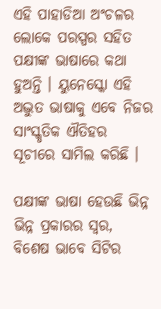ଏହି ପାହାଡିଆ ଅଂଚଳର ଲୋକେ ପରସ୍ପର ସହିତ ପକ୍ଷୀଙ୍କ ଭାଷାରେ କଥା ହୁଅନ୍ତି । ୟୁନେସ୍କୋ ଏହି ଅଦ୍ଭୁତ ଭାଷାକୁ ଏବେ ନିଜର ସାଂସ୍କୃତିକ ଐତିହର ସୂଚୀରେ ସାମିଲ କରିଛି ।

ପକ୍ଷୀଙ୍କ ଭାଷା ହେଉଛି ଭିନ୍ନ ଭିନ୍ନ ପ୍ରକାରର ସ୍ୱର, ବିଶେଷ ଭାବେ ସିଟିର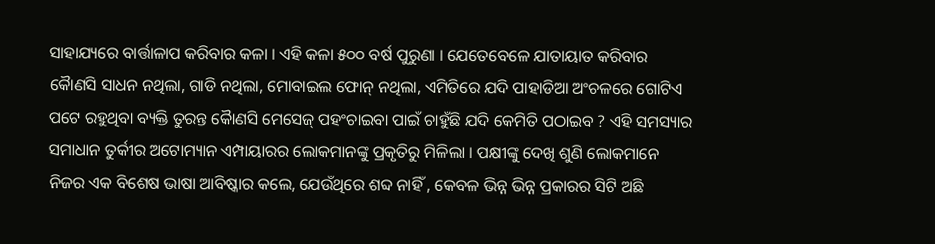ସାହାଯ୍ୟରେ ବାର୍ତ୍ତାଳାପ କରିବାର କଳା । ଏହି କଳା ୫୦୦ ବର୍ଷ ପୁରୁଣା । ଯେତେବେଳେ ଯାତାୟାତ କରିବାର କୈାଣସି ସାଧନ ନଥିଲା, ଗାଡି ନଥିଲା, ମୋବାଇଲ ଫୋନ୍ ନଥିଲା, ଏମିତିରେ ଯଦି ପାହାଡିଆ ଅଂଚଳରେ ଗୋଟିଏ ପଟେ ରହୁଥିବା ବ୍ୟକ୍ତି ତୁରନ୍ତ କୈାଣସି ମେସେଜ୍ ପହଂଚାଇବା ପାଇଁ ଚାହୁଁଛି ଯଦି କେମିତି ପଠାଇବ ? ଏହି ସମସ୍ୟାର ସମାଧାନ ତୁର୍କୀର ଅଟୋମ୍ୟାନ ଏମ୍ପାୟାରର ଲୋକମାନଙ୍କୁ ପ୍ରକୃତିରୁ ମିଳିଲା । ପକ୍ଷୀଙ୍କୁ ଦେଖି ଶୁଣି ଲୋକମାନେ ନିଜର ଏକ ବିଶେଷ ଭାଷା ଆବିଷ୍କାର କଲେ, ଯେଉଁଥିରେ ଶବ୍ଦ ନାହିଁ , କେବଳ ଭିନ୍ନ ଭିନ୍ନ ପ୍ରକାରର ସିଟି ଅଛି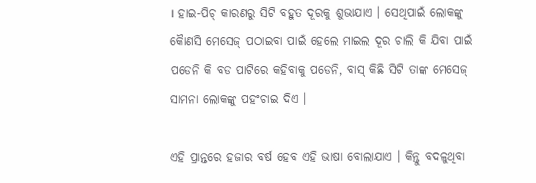। ହାଇ-ପିଚ୍ କାରଣରୁ ସିଟି ବହୁତ ଦୂରକୁ ଶୁଭାଯାଏ । ସେଥିପାଇଁ ଲୋକଙ୍କୁ କୈାଣସି ମେସେଜ୍ ପଠାଇବା ପାଇଁ ହେଲେ ମାଇଲ ଦୂର ଚାଲି କି ଯିବା ପାଇଁ ପଡେନି କି ବଡ ପାଟିରେ କହିବାକୁ ପଡେନି, ବାସ୍ କିଛି ସିଟି ତାଙ୍କ ମେସେଜ୍ ସାମନା ଲୋକଙ୍କୁ ପହଂଚାଇ ଦିଏ ।

ଏହି ପ୍ରାନ୍ତରେ ହଜାର ବର୍ଷ ହେବ ଏହି ଭାଷା ବୋଲାଯାଏ । କିନ୍ତୁ ବଦଳୁଥିବା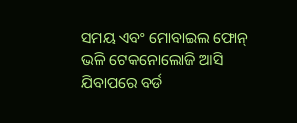ସମୟ ଏବଂ ମୋବାଇଲ ଫୋନ୍ ଭଳି ଟେକନୋଲୋଜି ଆସି ଯିବାପରେ ବର୍ଡ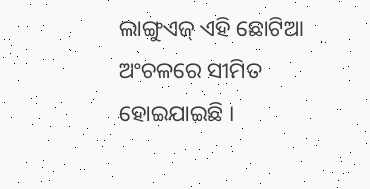ଲାଙ୍ଗୁଏଜ୍ ଏହି ଛୋଟିଆ ଅଂଚଳରେ ସୀମିତ ହୋଇଯାଇଛି ।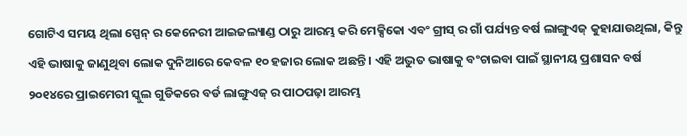ଗୋଟିଏ ସମୟ ଥିଲା ସ୍ପେନ୍ ର କେନେରୀ ଆଇଜଲ୍ୟାଣ୍ଡ ଠାରୁ ଆରମ୍ଭ କରି ମେକ୍ସିକୋ ଏବଂ ଗ୍ରୀସ୍ ର ଗାଁ ପର୍ଯ୍ୟନ୍ତ ବର୍ଷ ଲାଙ୍ଗୁଏଜ୍ କୁହାଯାଉଥିଲା, କିନ୍ତୁ ଏହି ଭାଷାକୁ ଜାଣୁଥିବା ଲୋକ ଦୁନିଆରେ କେବଳ ୧୦ ହଜାର ଲୋକ ଅଛନ୍ତି । ଏହି ଅଦ୍ଭୁତ ଭାଷାକୁ ବଂଚାଇବା ପାଇଁ ସ୍ଥାନୀୟ ପ୍ରଶାସନ ବର୍ଷ ୨୦୧୪ରେ ପ୍ରାଇମେରୀ ସ୍କୁଲ ଗୁଡିକରେ ବର୍ଡ ଲାଙ୍ଗୁଏଜ୍ ର ପାଠପଢ଼ା ଆରମ୍ଭ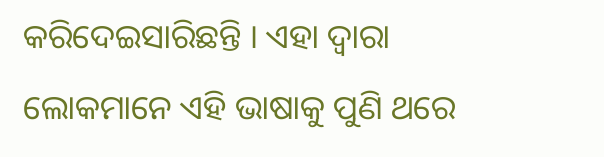କରିଦେଇସାରିଛନ୍ତି । ଏହା ଦ୍ୱାରା ଲୋକମାନେ ଏହି ଭାଷାକୁ ପୁଣି ଥରେ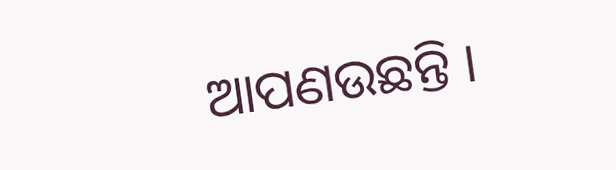ଆପଣଉଛନ୍ତି ।